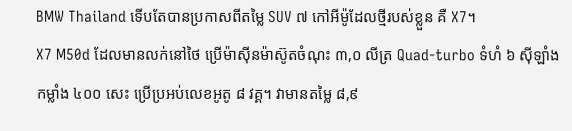BMW Thailand ទើបតែបានប្រកាសពីតម្លៃ SUV ៧ កៅអីម៉ូដែលថ្មីរបស់ខ្លួន គឺ X7។
X7 M50d ដែលមានលក់នៅថៃ ប្រើម៉ាស៊ីនម៉ាស៊ូតចំណុះ ៣,០ លីត្រ Quad-turbo ទំហំ ៦ ស៊ីឡាំង កម្លាំង ៤០០ សេះ ប្រើប្រអប់លេខអូតូ ៨ វគ្គ។ វាមានតម្លៃ ៨,៩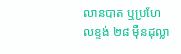លានបាត ឬប្រហែលខ្ទង់ ២៨ ម៉ឺនដុល្លា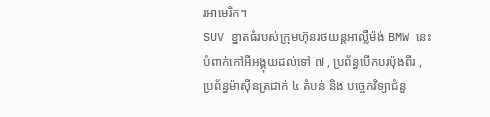រអាមេរិក។
SUV ខ្នាតធំរបស់ក្រុមហ៊ុនរថយន្តអាល្លឺម៉ង់ BMW នេះ បំពាក់កៅអីអង្គុយដល់ទៅ ៧ , ប្រព័ន្ធបើកបរប៉ុងពីរ , ប្រព័ន្ធម៉ាស៊ីនត្រជាក់ ៤ តំបន់ និង បច្ចេកវិទ្យាជំនួ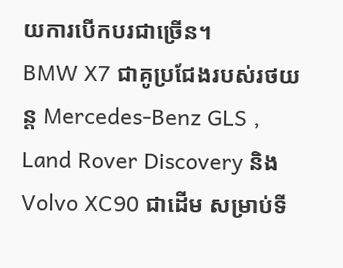យការបើកបរជាច្រើន។
BMW X7 ជាគូប្រជែងរបស់រថយន្ត Mercedes-Benz GLS , Land Rover Discovery និង Volvo XC90 ជាដើម សម្រាប់ទី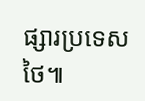ផ្សារប្រទេសថៃ៕